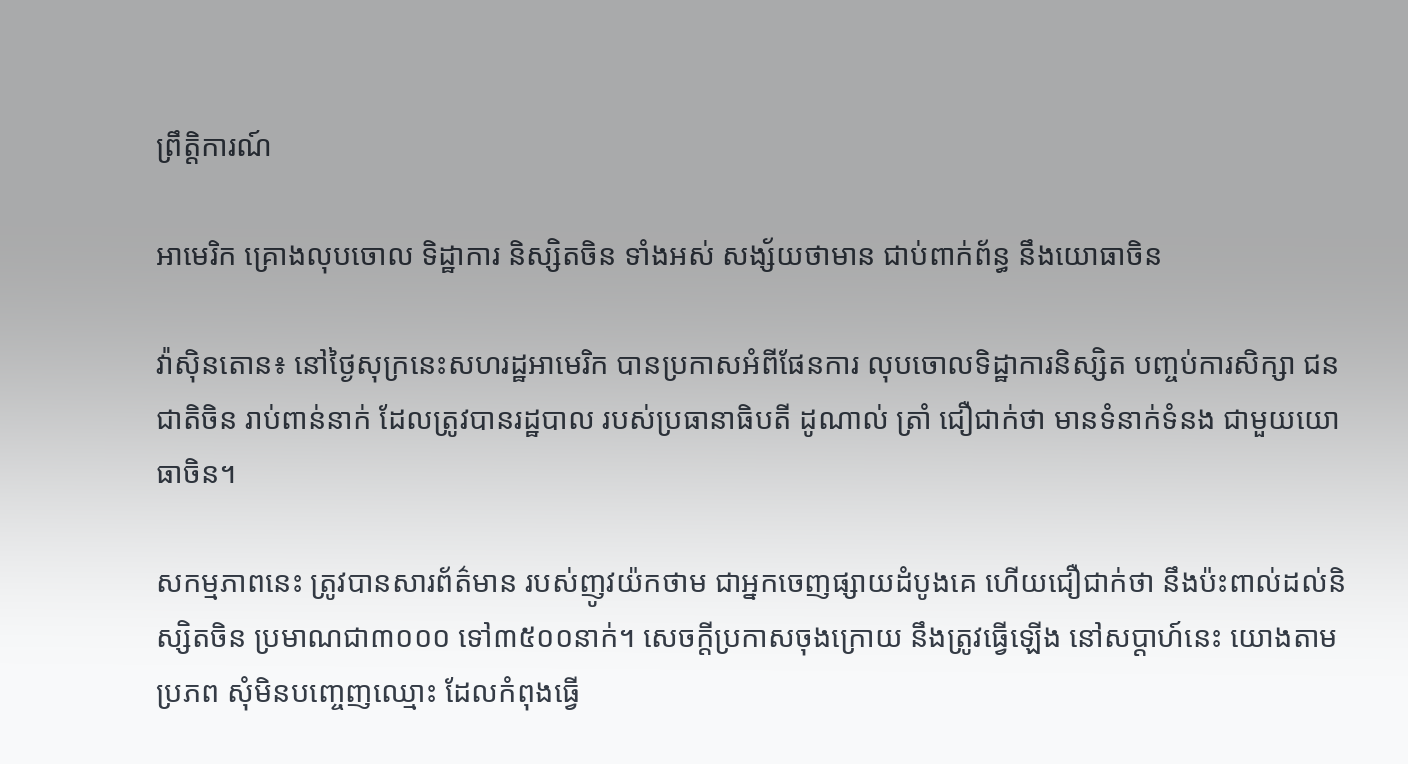ព្រឹត្តិការណ៍

អាមេរិក គ្រោងលុបចោល ទិដ្ឋាការ និស្សិតចិន ទាំងអស់ សង្ស័យថាមាន ជាប់ពាក់ព័ន្ធ នឹងយោធាចិន

វ៉ាស៊ិនតោន៖ នៅថ្ងៃសុក្រនេះសហរដ្ឋអាមេរិក បានប្រកាសអំពីផែនការ លុបចោលទិដ្ឋាការនិស្សិត បញ្ចប់ការសិក្សា ជនជាតិចិន រាប់ពាន់នាក់ ដែលត្រូវបានរដ្ឋបាល របស់ប្រធានាធិបតី ដូណាល់ ត្រាំ ជឿជាក់ថា មានទំនាក់ទំនង ជាមួយយោធាចិន។

សកម្មភាពនេះ ត្រូវបានសារព័ត៌មាន របស់ញូវយ៉កថាម ជាអ្នកចេញផ្សាយដំបូងគេ ហើយជឿជាក់ថា នឹងប៉ះពាល់ដល់និស្សិតចិន ប្រមាណជា៣០០០ ទៅ៣៥០០នាក់។ សេចក្តីប្រកាសចុងក្រោយ នឹងត្រូវធ្វើឡើង នៅសប្តាហ៍នេះ យោងតាមប្រភព សុំមិនបញ្ចេញឈ្មោះ ដែលកំពុងធ្វើ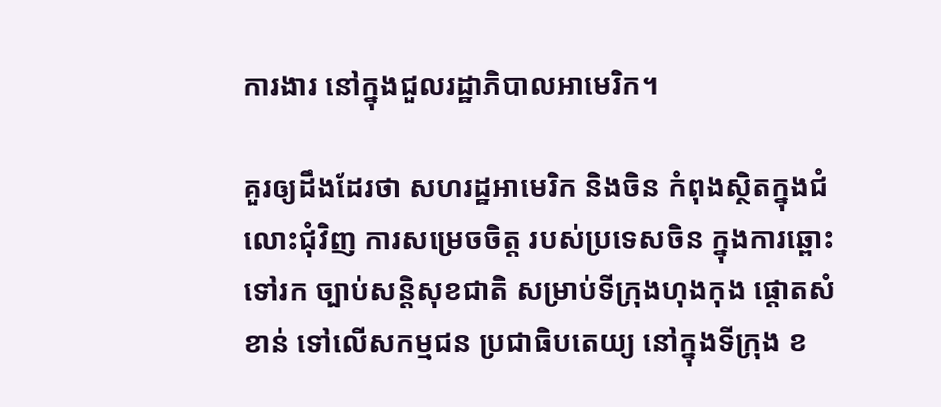ការងារ នៅក្នុងជួលរដ្ឋាភិបាលអាមេរិក។

គួរឲ្យដឹងដែរថា សហរដ្ឋអាមេរិក និងចិន កំពុងស្ថិតក្នុងជំលោះជុំវិញ ការសម្រេចចិត្ត របស់ប្រទេសចិន ក្នុងការឆ្ពោះទៅរក ច្បាប់សន្តិសុខជាតិ សម្រាប់ទីក្រុងហុងកុង ផ្តោតសំខាន់ ទៅលើសកម្មជន ប្រជាធិបតេយ្យ នៅក្នុងទីក្រុង ខ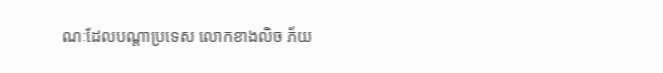ណៈដែលបណ្តាប្រទេស លោកខាងលិច ភ័យ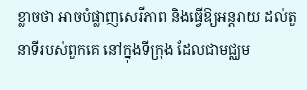ខ្លាចថា អាចបំផ្លាញសេរីភាព និងធ្វើឱ្យអន្តរាយ ដល់តួនាទីរបស់ពួកគេ នៅក្នុងទីក្រុង ដែលជាមជ្ឈម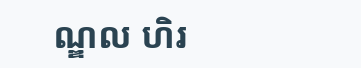ណ្ឌល ហិរ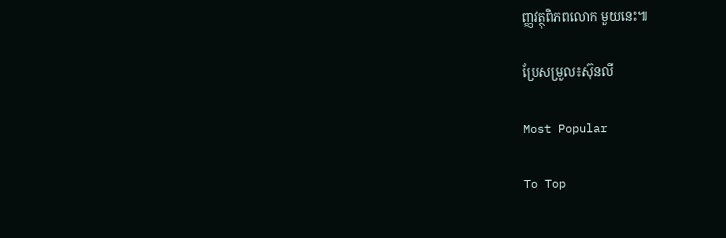ញ្ញវត្ថុពិភពលោក មួយនេះ៕

ប្រែសម្រួល៖ស៊ុនលី

Most Popular

To Top